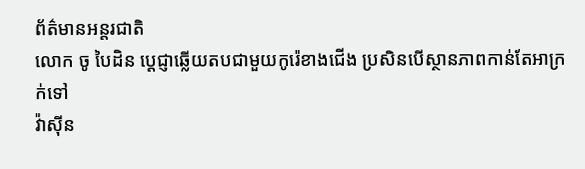ព័ត៌មានអន្តរជាតិ
លោក ចូ បៃដិន ប្ដេជ្ញាឆ្លើយតបជាមួយកូរ៉េខាងជើង ប្រសិនបើស្ថានភាពកាន់តែអាក្រក់ទៅ
វ៉ាស៊ីន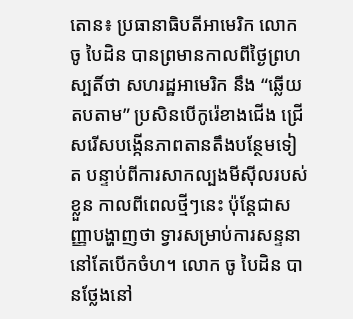តោន៖ ប្រធានាធិបតីអាមេរិក លោក ចូ បៃដិន បានព្រមានកាលពីថ្ងៃព្រហស្បតិ៍ថា សហរដ្ឋអាមេរិក នឹង “ឆ្លើយតបតាម” ប្រសិនបើកូរ៉េខាងជើង ជ្រើសរើសបង្កើនភាពតានតឹងបន្ថែមទៀត បន្ទាប់ពីការសាកល្បងមីស៊ីលរបស់ខ្លួន កាលពីពេលថ្មីៗនេះ ប៉ុន្តែជាសញ្ញាបង្ហាញថា ទ្វារសម្រាប់ការសន្ទនានៅតែបើកចំហ។ លោក ចូ បៃដិន បានថ្លែងនៅ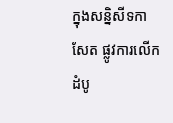ក្នុងសន្និសីទកាសែត ផ្លូវការលើកដំបូ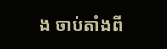ង ចាប់តាំងពី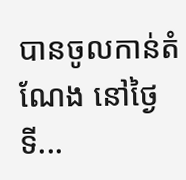បានចូលកាន់តំណែង នៅថ្ងៃទី...